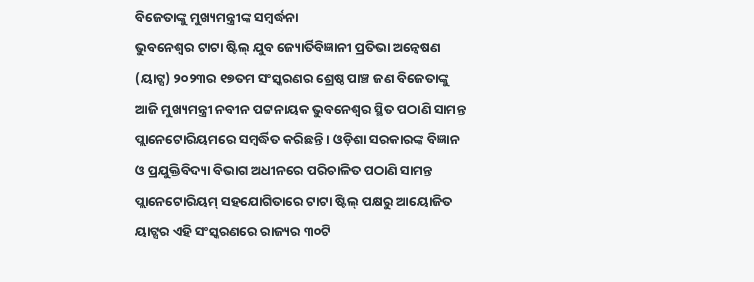ବିଜେତାଙ୍କୁ ମୁଖ୍ୟମନ୍ତ୍ରୀଙ୍କ ସମ୍ବର୍ଦ୍ଧନା
ଭୁବନେଶ୍ୱର ଟାଟା ଷ୍ଟିଲ୍ ଯୁବ ଜ୍ୟୋର୍ତିବିଜ୍ଞାନୀ ପ୍ରତିଭା ଅନ୍ୱେଷଣ (ୟାଟ୍ସ) ୨୦୨୩ର ୧୭ତମ ସଂସ୍କରଣର ଶ୍ରେଷ୍ଠ ପାଞ୍ଚ ଜଣ ବିଜେତାଙ୍କୁ ଆଜି ମୁଖ୍ୟମନ୍ତ୍ରୀ ନବୀନ ପଟ୍ଟନାୟକ ଭୁବନେଶ୍ୱର ସ୍ଥିତ ପଠାଣି ସାମନ୍ତ ପ୍ଲାନେଟୋରିୟମରେ ସମ୍ବର୍ଦ୍ଧିତ କରିଛନ୍ତି । ଓଡ଼ିଶା ସରକାରଙ୍କ ବିଜ୍ଞାନ ଓ ପ୍ରଯୁକ୍ତିବିଦ୍ୟା ବିଭାଗ ଅଧୀନରେ ପରିଚାଳିତ ପଠାଣି ସାମନ୍ତ ପ୍ଲାନେଟୋରିୟମ୍ ସହଯୋଗିତାରେ ଟାଟା ଷ୍ଟିଲ୍ ପକ୍ଷରୁ ଆୟୋଜିତ ୟାଟ୍ସର ଏହି ସଂସ୍କରଣରେ ରାଜ୍ୟର ୩୦ଟି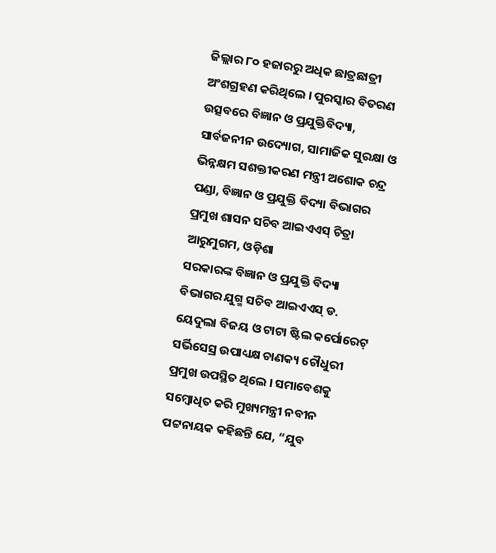ଜିଲ୍ଲାର ୮୦ ହଜାରରୁ ଅଧିକ ଛାତ୍ରଛାତ୍ରୀ ଅଂଶଗ୍ରହଣ କରିଥିଲେ । ପୁରସ୍କାର ବିତରଣ ଉତ୍ସବରେ ବିଜ୍ଞାନ ଓ ପ୍ରଯୁକ୍ତିବିଦ୍ୟା, ସାର୍ବଜନୀନ ଉଦ୍ୟୋଗ, ସାମାଜିକ ସୁରକ୍ଷା ଓ ଭିନ୍ନକ୍ଷମ ସଶକ୍ତୀକରଣ ମନ୍ତ୍ରୀ ଅଶୋକ ଚନ୍ଦ୍ର ପଣ୍ଡା, ବିଜ୍ଞାନ ଓ ପ୍ରଯୁକ୍ତି ବିଦ୍ୟା ବିଭାଗର ପ୍ରମୁଖ ଶାସନ ସଚିବ ଆଇଏଏସ୍ ଚିତ୍ରା ଆରୁମୁଗମ, ଓଡ଼ିଶା
ସରକାରଙ୍କ ବିଜ୍ଞାନ ଓ ପ୍ରଯୁକ୍ତି ବିଦ୍ୟା ବିଭାଗର ଯୁଗ୍ମ ସଚିବ ଆଇଏଏସ୍ ଡ. ୟେଦୁଲା ବିଜୟ ଓ ଟାଟା ଷ୍ଟିଲ କର୍ପୋରେଟ୍ ସର୍ଭିସେସ୍ର ଉପାଧ୍ୟକ୍ଷ ଚାଣକ୍ୟ ଚୌଧୁରୀ ପ୍ରମୁଖ ଉପସ୍ଥିତ ଥିଲେ । ସମାବେଶକୁ ସମ୍ବୋଧିତ କରି ମୁଖ୍ୟମନ୍ତ୍ରୀ ନବୀନ ପଟ୍ଟନାୟକ କହିଛନ୍ତି ଯେ, “ଯୁବ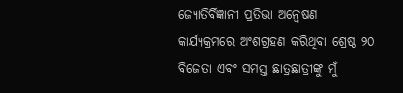ଜ୍ୟୋତିର୍ବିଜ୍ଞାନୀ ପ୍ରତିଭା ଅନ୍ୱେଷଣ କାର୍ଯ୍ୟକ୍ରମରେ ଅଂଶଗ୍ରହଣ କରିଥିବା ଶ୍ରେଷ୍ଠ ୨୦ ବିଜେତା ଏବଂ ସମସ୍ତ ଛାତ୍ରଛାତ୍ରୀଙ୍କୁ ମୁଁ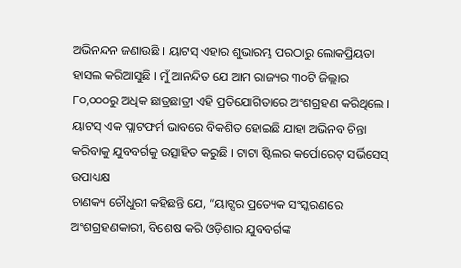ଅଭିନନ୍ଦନ ଜଣାଉଛି । ୟାଟସ୍ ଏହାର ଶୁଭାରମ୍ଭ ପରଠାରୁ ଲୋକପ୍ରିୟତା ହାସଲ କରିଆସୁଛି । ମୁଁ ଆନନ୍ଦିତ ଯେ ଆମ ରାଜ୍ୟର ୩୦ଟି ଜିଲ୍ଲାର ୮୦,୦୦୦ରୁ ଅଧିକ ଛାତ୍ରଛାତ୍ରୀ ଏହି ପ୍ରତିଯୋଗିତାରେ ଅଂଶଗ୍ରହଣ କରିଥିଲେ । ୟାଟସ୍ ଏକ ପ୍ଲାଟଫର୍ମ ଭାବରେ ବିକଶିତ ହୋଇଛି ଯାହା ଅଭିନବ ଚିନ୍ତା କରିବାକୁ ଯୁବବର୍ଗକୁ ଉତ୍ସାହିତ କରୁଛି । ଟାଟା ଷ୍ଟିଲର କର୍ପୋରେଟ୍ ସର୍ଭିସେସ୍ ଉପାଧ୍ୟକ୍ଷ
ଚାଣକ୍ୟ ଚୌଧୁରୀ କହିଛନ୍ତି ଯେ, “ୟାଟ୍ସର ପ୍ରତ୍ୟେକ ସଂସ୍କରଣରେ ଅଂଶଗ୍ରହଣକାରୀ, ବିଶେଷ କରି ଓଡ଼ିଶାର ଯୁବବର୍ଗଙ୍କ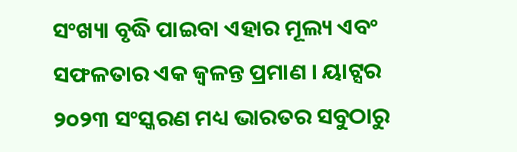ସଂଖ୍ୟା ବୃଦ୍ଧି ପାଇବା ଏହାର ମୂଲ୍ୟ ଏବଂ ସଫଳତାର ଏକ ଜ୍ୱଳନ୍ତ ପ୍ରମାଣ । ୟାଟ୍ସର ୨୦୨୩ ସଂସ୍କରଣ ମଧ୍ୟ ଭାରତର ସବୁଠାରୁ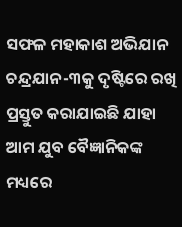ସଫଳ ମହାକାଶ ଅଭିଯାନ ଚନ୍ଦ୍ରଯାନ-୩କୁ ଦୃଷ୍ଟିରେ ରଖି ପ୍ରସ୍ତୁତ କରାଯାଇଛି ଯାହା ଆମ ଯୁବ ବୈଜ୍ଞାନିକଙ୍କ ମଧ୍ୟରେ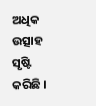ଅଧିକ ଉତ୍ସାହ ସୃଷ୍ଟି କରିଛି ।